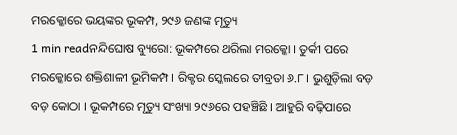ମରକ୍କୋରେ ଭୟଙ୍କର ଭୂକମ୍ପ, ୨୯୬ ଜଣଙ୍କ ମୃତ୍ୟୁ
1 min readନନ୍ଦିଘୋଷ ବ୍ୟୁରୋ: ଭୂକମ୍ପରେ ଥରିଲା ମରକ୍କୋ । ତୁର୍କୀ ପରେ ମରକ୍କୋରେ ଶକ୍ତିଶାଳୀ ଭୂମିକମ୍ପ । ରିକ୍ଟର ସ୍କେଲରେ ତୀବ୍ରତା ୬.୮ । ଭୁଶୁଡ଼ିଲା ବଡ଼ ବଡ଼ କୋଠା । ଭୂକମ୍ପରେ ମୃତ୍ୟୁ ସଂଖ୍ୟା ୨୯୬ରେ ପହଞ୍ଚିଛି । ଆହୁରି ବଢ଼ିପାରେ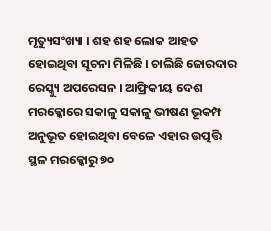ମୃତ୍ୟୁସଂଖ୍ୟା । ଶହ ଶହ ଲୋକ ଆହତ ହୋଇଥିବା ସୂଚନା ମିଳିଛି । ଚାଲିଛି ଜୋରଦାର ରେସ୍କ୍ୟୁ ଅପରେସନ । ଆଫ୍ରିକୀୟ ଦେଶ ମରକ୍କୋରେ ସକାଳୁ ସକାଳୁ ଭୀଷଣ ଭୂକମ୍ପ ଅନୁଭୂତ ହୋଇଥିବା ବେଳେ ଏହାର ଉତ୍ପତ୍ତି ସ୍ଥଳ ମରକ୍କୋରୁ ୭୦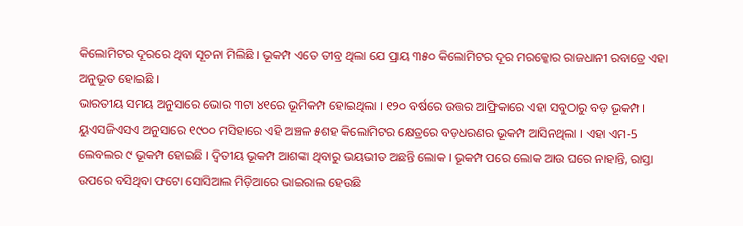କିଲୋମିଟର ଦୂରରେ ଥିବା ସୂଚନା ମିଲିଛି । ଭୂକମ୍ପ ଏତେ ତୀବ୍ର ଥିଲା ଯେ ପ୍ରାୟ ୩୫୦ କିଲୋମିଟର ଦୂର ମରକ୍କୋର ରାଜଧାନୀ ରବାତ୍ରେ ଏହା ଅନୁଭୂତ ହୋଇଛି ।
ଭାରତୀୟ ସମୟ ଅନୁସାରେ ଭୋର ୩ଟା ୪୧ରେ ଭୂମିକମ୍ପ ହୋଇଥିଲା । ୧୨୦ ବର୍ଷରେ ଉତ୍ତର ଆଫ୍ରିକାରେ ଏହା ସବୁଠାରୁ ବଡ଼ ଭୂକମ୍ପ । ୟୁଏସଜିଏସଏ ଅନୁସାରେ ୧୯୦୦ ମସିହାରେ ଏହି ଅଞ୍ଚଳ ୫ଶହ କିଲୋମିଟର କ୍ଷେତ୍ରରେ ବଡ଼ଧରଣର ଭୂକମ୍ପ ଆସିନଥିଲା । ଏହା ଏମ-5 ଲେବଲର ୯ ଭୂକମ୍ପ ହୋଇଛି । ଦ୍ବିତୀୟ ଭୂକମ୍ପ ଆଶଙ୍କା ଥିବାରୁ ଭୟଭୀତ ଅଛନ୍ତି ଲୋକ । ଭୂକମ୍ପ ପରେ ଲୋକ ଆଉ ଘରେ ନାହାନ୍ତି, ରାସ୍ତା ଉପରେ ବସିଥିବା ଫଟୋ ସୋସିଆଲ ମିଡ଼ିଆରେ ଭାଇରାଲ ହେଉଛି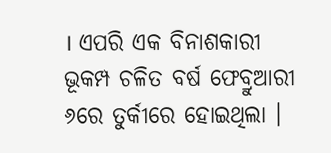। ଏପରି ଏକ ବିନାଶକାରୀ ଭୂକମ୍ପ ଚଳିତ ବର୍ଷ ଫେବ୍ରୁଆରୀ ୬ରେ ତୁର୍କୀରେ ହୋଇଥିଲା ।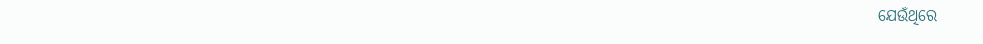ଯେଉଁଥିରେ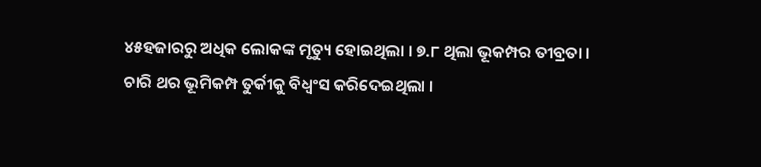୪୫ହଜାରରୁ ଅଧିକ ଲୋକଙ୍କ ମୃତ୍ୟୁ ହୋଇଥିଲା । ୭.୮ ଥିଲା ଭୂକମ୍ପର ତୀବ୍ରତା । ଚାରି ଥର ଭୂମିକମ୍ପ ତୁର୍କୀକୁ ବିଧ୍ବଂସ କରିଦେଇଥିଲା ।